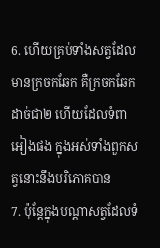6. ហើយគ្រប់ទាំងសត្វដែលមានក្រចកឆែក គឺក្រចកឆែកដាច់ជា២ ហើយដែលទំពាអៀងផង ក្នុងអស់ទាំងពួកសត្វនោះនឹងបរិភោគបាន
7. ប៉ុន្តែក្នុងបណ្តាសត្វដែលទំ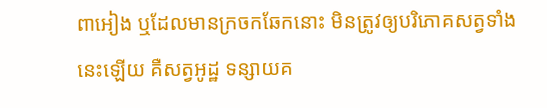ពាអៀង ឬដែលមានក្រចកឆែកនោះ មិនត្រូវឲ្យបរិភោគសត្វទាំងនេះឡើយ គឺសត្វអូដ្ឋ ទន្សាយគ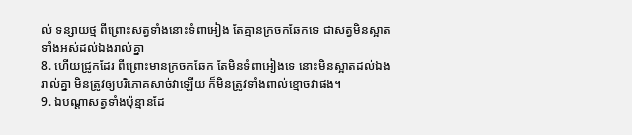ល់ ទន្សាយថ្ម ពីព្រោះសត្វទាំងនោះទំពាអៀង តែគ្មានក្រចកឆែកទេ ជាសត្វមិនស្អាតទាំងអស់ដល់ឯងរាល់គ្នា
8. ហើយជ្រូកដែរ ពីព្រោះមានក្រចកឆែក តែមិនទំពាអៀងទេ នោះមិនស្អាតដល់ឯងរាល់គ្នា មិនត្រូវឲ្យបរិភោគសាច់វាឡើយ ក៏មិនត្រូវទាំងពាល់ខ្មោចវាផង។
9. ឯបណ្តាសត្វទាំងប៉ុន្មានដែ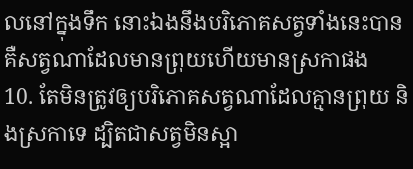លនៅក្នុងទឹក នោះឯងនឹងបរិភោគសត្វទាំងនេះបាន គឺសត្វណាដែលមានព្រុយហើយមានស្រកាផង
10. តែមិនត្រូវឲ្យបរិភោគសត្វណាដែលគ្មានព្រុយ និងស្រកាទេ ដ្បិតជាសត្វមិនស្អា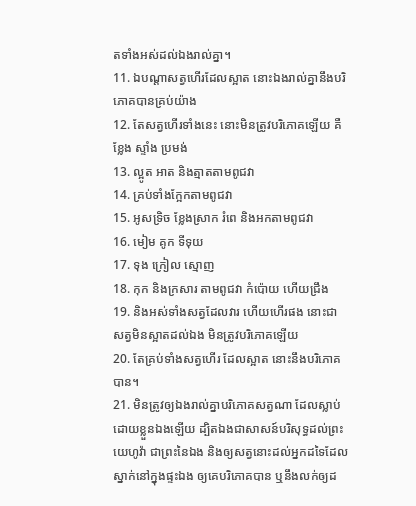តទាំងអស់ដល់ឯងរាល់គ្នា។
11. ឯបណ្តាសត្វហើរដែលស្អាត នោះឯងរាល់គ្នានឹងបរិភោគបានគ្រប់យ៉ាង
12. តែសត្វហើរទាំងនេះ នោះមិនត្រូវបរិភោគឡើយ គឺខ្លែង ស្ទាំង ប្រមង់
13. ល្អូត អាត និងត្មាតតាមពូជវា
14. គ្រប់ទាំងក្អែកតាមពូជវា
15. អូសទ្រិច ខ្លែងស្រាក រំពេ និងអកតាមពូជវា
16. មៀម គូក ទីទុយ
17. ទុង ក្រៀល ស្មោញ
18. កុក និងក្រសារ តាមពូជវា កំប៉ោយ ហើយជ្រឹង
19. និងអស់ទាំងសត្វដែលវារ ហើយហើរផង នោះជាសត្វមិនស្អាតដល់ឯង មិនត្រូវបរិភោគឡើយ
20. តែគ្រប់ទាំងសត្វហើរ ដែលស្អាត នោះនឹងបរិភោគបាន។
21. មិនត្រូវឲ្យឯងរាល់គ្នាបរិភោគសត្វណា ដែលស្លាប់ដោយខ្លួនឯងឡើយ ដ្បិតឯងជាសាសន៍បរិសុទ្ធដល់ព្រះយេហូវ៉ា ជាព្រះនៃឯង និងឲ្យសត្វនោះដល់អ្នកដទៃដែលស្នាក់នៅក្នុងផ្ទះឯង ឲ្យគេបរិភោគបាន ឬនឹងលក់ឲ្យដ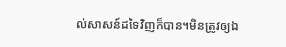ល់សាសន៍ដទៃវិញក៏បាន។មិនត្រូវឲ្យឯ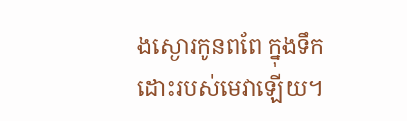ងស្ងោរកូនពពែ ក្នុងទឹកដោះរបស់មេវាឡើយ។